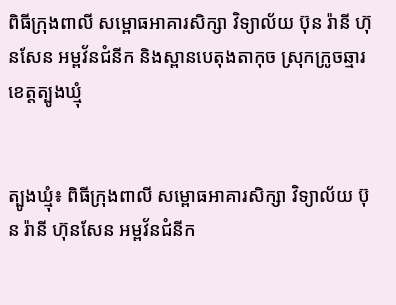ពិធីក្រុងពាលី សម្ពោធអាគារសិក្សា វិទ្យាល័យ ប៊ុន រ៉ានី ហ៊ុនសែន អម្ពវ័នជំនីក និងស្ពានបេតុងតាកុច ស្រុកក្រូចឆ្មារ ខេត្តត្បូងឃ្មុំ


ត្បូងឃ្មុំ៖ ពិធីក្រុងពាលី សម្ពោធអាគារសិក្សា វិទ្យាល័យ ប៊ុន រ៉ានី ហ៊ុនសែន អម្ពវ័នជំនីក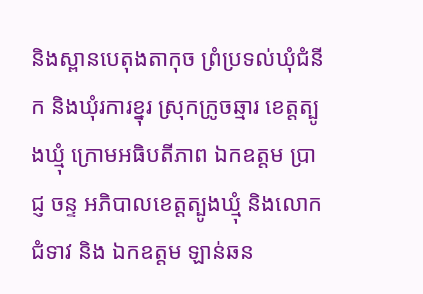និងស្ពានបេតុងតាកុច ព្រំប្រទល់ឃុំជំនីក និងឃុំរការខ្នុរ ស្រុកក្រូចឆ្មារ ខេត្តត្បូងឃ្មុំ ក្រោមអធិបតីភាព ឯកឧត្តម ប្រាជ្ញ ចន្ទ អភិបាលខេត្តត្បូងឃ្មុំ និងលោកជំទាវ និង ឯកឧត្តម ឡាន់ឆន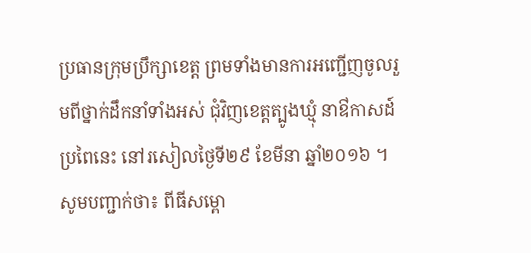ប្រធានក្រុមប្រឹក្សាខេត្ត ព្រមទាំងមានការអញ្ជើញចូលរួមពីថ្នាក់ដឹកនាំទាំងអស់ ជុំវិញខេត្តត្បូងឃ្មុំ នាឳកាសដ៍ប្រពៃនេះ នៅរសៀលថ្ងៃទី២៩ ខែមីនា ឆ្នាំ២០១៦ ។
សូមបញ្ជាក់ថា៖ ពីធីសម្ពោ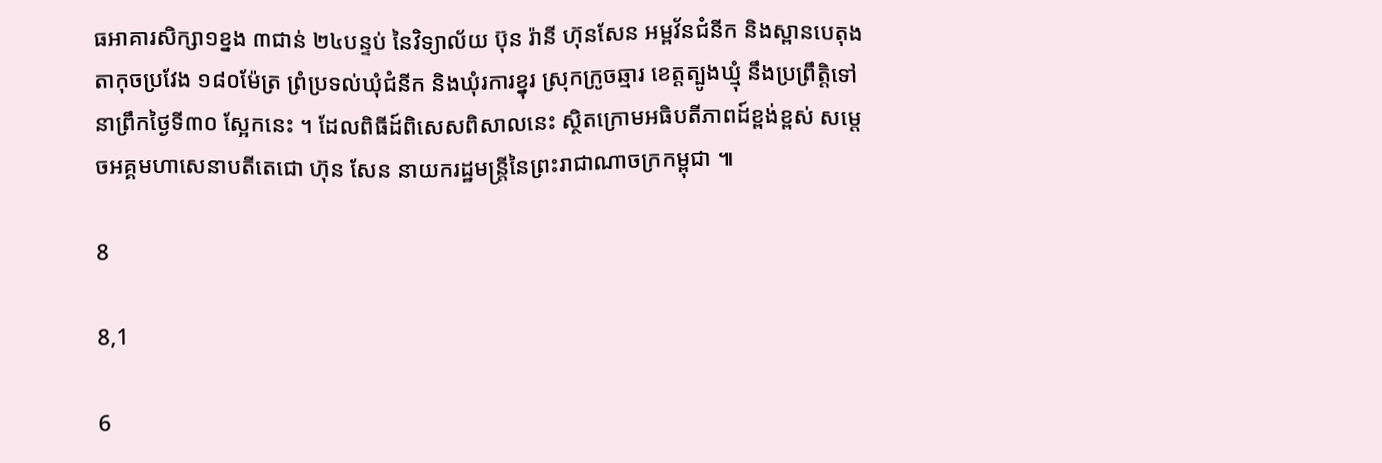ធអាគារសិក្សា១ខ្នង ៣ជាន់ ២៤បន្ទប់ នៃវិទ្យាល័យ ប៊ុន រ៉ានី ហ៊ុនសែន អម្ពវ័នជំនីក និងស្ពានបេតុងតាកុចប្រវែង ១៨០ម៉ែត្រ ព្រំប្រទល់ឃុំជំនីក និងឃុំរការខ្នុរ ស្រុកក្រូចឆ្មារ ខេត្តត្បូងឃ្មុំ នឹងប្រព្រឹត្តិទៅនាព្រឹកថ្ងៃទី៣០ ស្អែកនេះ ។ ដែលពិធីដ៍ពិសេសពិសាលនេះ ស្ថិតក្រោមអធិបតីភាពដ៍ខ្ពង់ខ្ពស់ សម្តេចអគ្គមហាសេនាបតីតេជោ ហ៊ុន សែន នាយករដ្ឋមន្ត្រីនៃព្រះរាជាណាចក្រកម្ពុជា ៕

8

8,1

6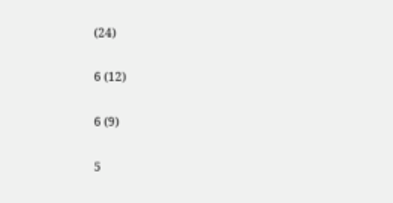(24)

6 (12)

6 (9)

5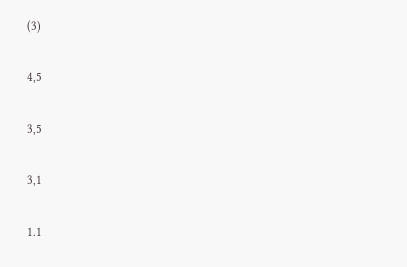(3)

4,5

3,5

3,1

1.1